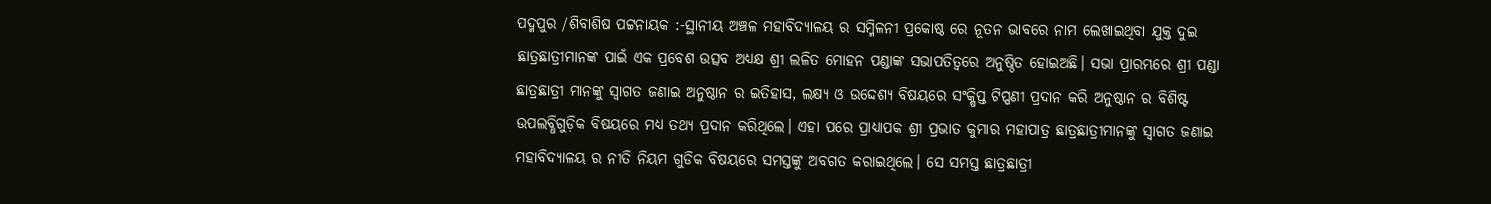ପଦ୍ମପୁର /ଶିବାଶିଷ ପଟ୍ଟନାୟକ :-ସ୍ଥାନୀୟ ଅଞ୍ଚଳ ମହାବିଦ୍ୟାଳୟ ର ସମ୍ମିଳନୀ ପ୍ରକୋଷ୍ଠ ରେ ନୂତନ ଭାବରେ ନାମ ଲେଖାଇଥିବା ଯୁକ୍ତ ଦୁଇ ଛାତ୍ରଛାତ୍ରୀମାନଙ୍କ ପାଇଁ ଏକ ପ୍ରବେଶ ଉତ୍ସବ ଅଧ୍ୟକ୍ଷ ଶ୍ରୀ ଲଳିତ ମୋହନ ପଣ୍ଡାଙ୍କ ସଭାପତିତ୍ବରେ ଅନୁଷ୍ଠିତ ହୋଇଅଛି। ସଭା ପ୍ରାରମ୍ଭରେ ଶ୍ରୀ ପଣ୍ଡା ଛାତ୍ରଛାତ୍ରୀ ମାନଙ୍କୁ ସ୍ଵାଗତ ଜଣାଇ ଅନୁଷ୍ଠାନ ର ଇତିହାସ, ଲକ୍ଷ୍ୟ ଓ ଉଦ୍ଦେଶ୍ୟ ବିଷୟରେ ସଂକ୍ଷିପ୍ତ ଟିପ୍ପଣୀ ପ୍ରଦାନ କରି ଅନୁଷ୍ଠାନ ର ବିଶିଷ୍ଟ ଉପଲବ୍ଧିଗୁଡ଼ିକ ବିଷୟରେ ମଧ୍ୟ ତଥ୍ୟ ପ୍ରଦାନ କରିଥିଲେ। ଏହା ପରେ ପ୍ରାଧ୍ୟାପକ ଶ୍ରୀ ପ୍ରଭାତ କୁମାର ମହାପାତ୍ର ଛାତ୍ରଛାତ୍ରୀମାନଙ୍କୁ ସ୍ବାଗତ ଜଣାଇ ମହାବିଦ୍ୟାଳୟ ର ନୀତି ନିୟମ ଗୁଡିକ ବିଷୟରେ ସମସ୍ତଙ୍କୁ ଅବଗତ କରାଇଥିଲେ। ସେ ସମସ୍ତ ଛାତ୍ରଛାତ୍ରୀ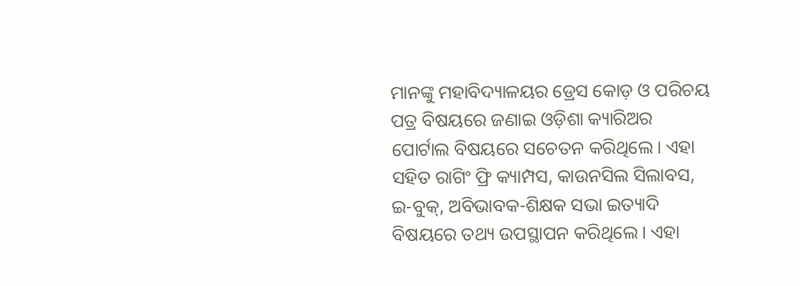ମାନଙ୍କୁ ମହାବିଦ୍ୟାଳୟର ଡ୍ରେସ କୋଡ଼ ଓ ପରିଚୟ ପତ୍ର ବିଷୟରେ ଜଣାଇ ଓଡ଼ିଶା କ୍ୟାରିଅର ପୋର୍ଟାଲ ବିଷୟରେ ସଚେତନ କରିଥିଲେ। ଏହା ସହିତ ରାଗିଂ ଫ୍ରି କ୍ୟାମ୍ପସ, କାଉନସିଲ ସିଲାବସ, ଇ-ବୁକ୍, ଅବିଭାବକ-ଶିକ୍ଷକ ସଭା ଇତ୍ୟାଦି ବିଷୟରେ ତଥ୍ୟ ଉପସ୍ଥାପନ କରିଥିଲେ। ଏହା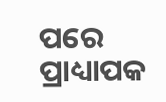ପରେ ପ୍ରାଧ୍ୟାପକ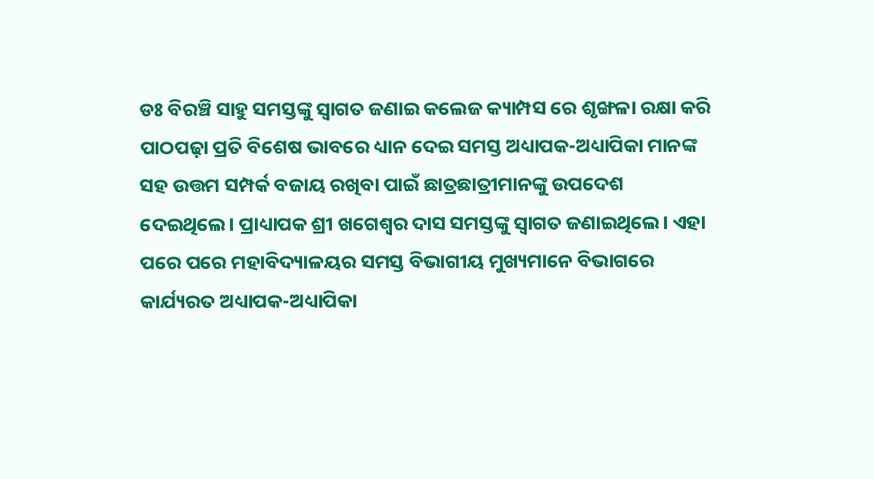ଡଃ ବିରଞ୍ଚି ସାହୁ ସମସ୍ତଙ୍କୁ ସ୍ଵାଗତ ଜଣାଇ କଲେଜ କ୍ୟାମ୍ପସ ରେ ଶୃଙ୍ଖଳା ରକ୍ଷା କରି ପାଠପଢ଼ା ପ୍ରତି ବିଶେଷ ଭାବରେ ଧ୍ୟାନ ଦେଇ ସମସ୍ତ ଅଧ୍ୟାପକ-ଅଧ୍ୟାପିକା ମାନଙ୍କ ସହ ଉତ୍ତମ ସମ୍ପର୍କ ବଜାୟ ରଖିବା ପାଇଁ ଛାତ୍ରଛାତ୍ରୀମାନଙ୍କୁ ଉପଦେଶ ଦେଇଥିଲେ। ପ୍ରାଧ୍ୟାପକ ଶ୍ରୀ ଖଗେଶ୍ବର ଦାସ ସମସ୍ତଙ୍କୁ ସ୍ଵାଗତ ଜଣାଇଥିଲେ। ଏହା ପରେ ପରେ ମହାବିଦ୍ୟାଳୟର ସମସ୍ତ ବିଭାଗୀୟ ମୁଖ୍ୟମାନେ ବିଭାଗରେ କାର୍ଯ୍ୟରତ ଅଧ୍ୟାପକ-ଅଧ୍ୟାପିକା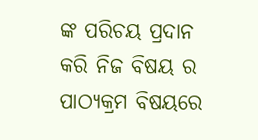ଙ୍କ ପରିଚୟ ପ୍ରଦାନ କରି ନିଜ ବିଷୟ ର ପାଠ୍ୟକ୍ରମ ବିଷୟରେ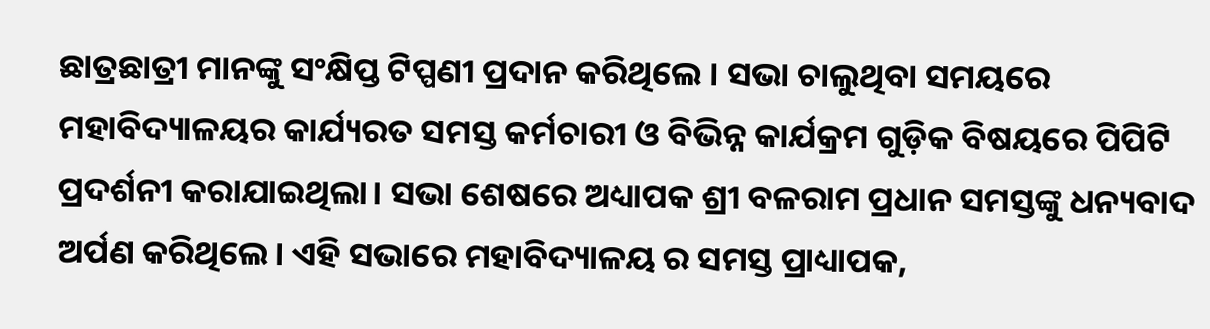ଛାତ୍ରଛାତ୍ରୀ ମାନଙ୍କୁ ସଂକ୍ଷିପ୍ତ ଟିପ୍ପଣୀ ପ୍ରଦାନ କରିଥିଲେ । ସଭା ଚାଲୁଥିବା ସମୟରେ ମହାବିଦ୍ୟାଳୟର କାର୍ଯ୍ୟରତ ସମସ୍ତ କର୍ମଚାରୀ ଓ ବିଭିନ୍ନ କାର୍ଯକ୍ରମ ଗୁଡ଼ିକ ବିଷୟରେ ପିପିଟି ପ୍ରଦର୍ଶନୀ କରାଯାଇଥିଲା। ସଭା ଶେଷରେ ଅଧ୍ୟାପକ ଶ୍ରୀ ବଳରାମ ପ୍ରଧାନ ସମସ୍ତଙ୍କୁ ଧନ୍ୟବାଦ ଅର୍ପଣ କରିଥିଲେ। ଏହି ସଭାରେ ମହାବିଦ୍ୟାଳୟ ର ସମସ୍ତ ପ୍ରାଧ୍ୟାପକ,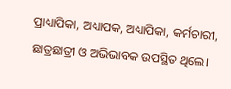ପ୍ରାଧ୍ୟାପିକା, ଅଧ୍ୟାପକ, ଅଧ୍ୟାପିକା, କର୍ମଚାରୀ, ଛାତ୍ରଛାତ୍ରୀ ଓ ଅଭିଭାବକ ଉପସ୍ଥିତ ଥିଲେ।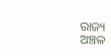ରାଜ୍ୟ
ଅଞ୍ଚଳ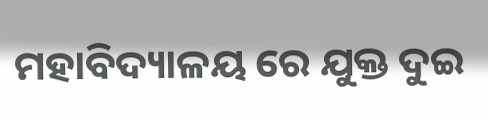ମହାବିଦ୍ୟାଳୟ ରେ ଯୁକ୍ତ ଦୁଇ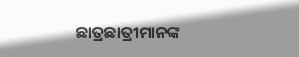ଛାତ୍ରଛାତ୍ରୀମାନଙ୍କ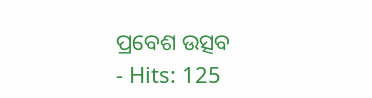ପ୍ରବେଶ ଉତ୍ସବ
- Hits: 125